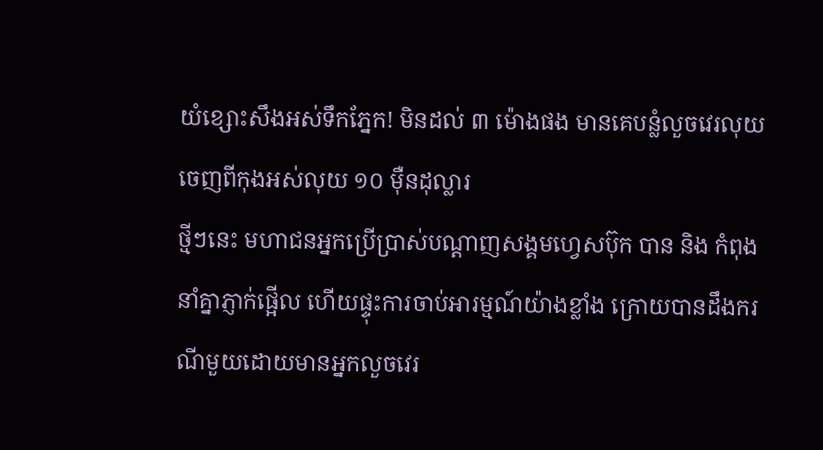យំខ្សោះសឹងអស់ទឹកភ្នែក! មិនដល់ ៣ ម៉ោងផង មានគេបន្លំលួចវេរលុយចេញពីកុងអស់លុយ ១០ ម៉ឺនដុល្លារ
ថ្មីៗនេះ មហាជនអ្នកប្រើប្រាស់បណ្ដាញសង្គមហ្វេសប៊ុក បាន និង កំពុងនាំគ្នាភ្ញាក់ផ្អើល ហើយផ្ទុះការចាប់អារម្មណ៍យ៉ាងខ្លាំង ក្រោយបានដឹងករណីមួយដោយមានអ្នកលួចវេរ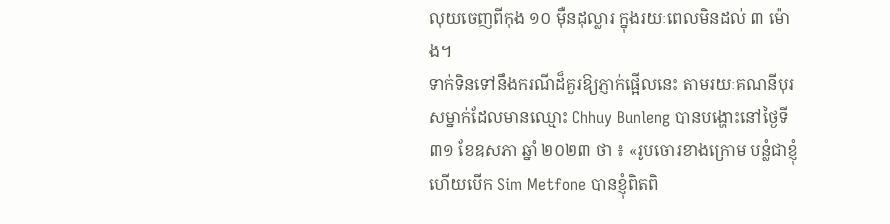លុយចេញពីកុង ១០ ម៉ឺនដុល្លារ ក្នុងរយៈពេលមិនដល់ ៣ ម៉ោង។
ទាក់ទិនទៅនឹងករណីដ៏គួរឱ្យភ្ញាក់ផ្អើលនេះ តាមរយៈគណនីបុរសម្នាក់ដែលមានឈ្មោះ Chhuy Bunleng បានបង្ហោះនៅថ្ងៃទី ៣១ ខែឧសភា ឆ្នាំ ២០២៣ ថា ៖ «រូបចោរខាងក្រោម បន្លំជាខ្ញុំ ហើយបើក Sim Metfone បានខ្ញុំពិតពិ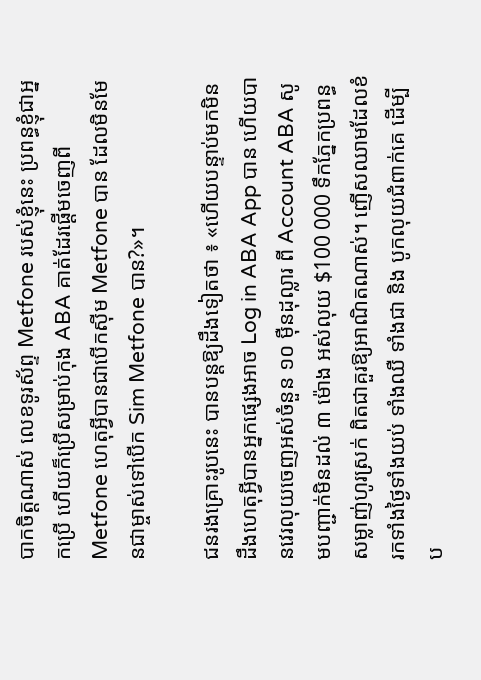បាកចិត្តណាស់ លេខទូរស័ព្ទ Metfone របស់ខ្ញុំនេះ ប្រពន្ធខ្ញុំជាអ្នកប្រើ ហើយក៏ប្រើសម្រាប់កុង ABA គាត់ដែរផ្ដើមចេញពី Metfone ហេតុអ្វីបានជាបើកស៊ីម Metfone បាន ដែលមិនមែនជាម្ចាស់ទៅបើក Sim Metfone បាន?»។

ជនរងគ្រោះរូបនេះ បានបន្តឱ្យដឹងទៀតថា ៖ «ហើយបន្ទាប់មកមិនដឹងហេតុអ្វីបានអ្នកផ្សេងអាច Log in ABA App បាន ហើយបានវេរលុយចេញអស់ចំនួន ១០ ម៉ឺនដុល្លារ ពី Account ABA សូមបញ្ជាក់មិនដល់ ៣ ម៉ោង អស់លុយ $100 000 ទឹកភ្នែកប្រពន្ធសម្លាញ់ហូរស្រក់ ពិតជាគួរឱ្យអាណិតណាស់។ ញើសឈាមដែលខំរកទាំងថ្ងៃទាំងយប់ ទាំងឈឺ ទាំងជា និង បូកលុយជំពាក់គេ ដើម្បីប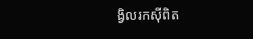ង្វិលរកស៊ីពិត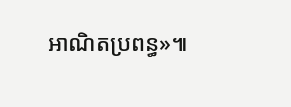អាណិតប្រពន្ធ»៕